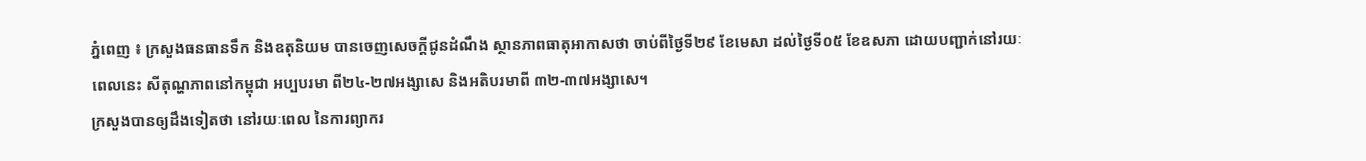ភ្នំពេញ ៖ ក្រសួងធនធានទឹក និងឧតុនិយម បានចេញសេចក្តីជូនដំណឹង ស្ថានភាពធាតុអាកាសថា ចាប់ពីថ្ងៃទី២៩ ខែមេសា ដល់ថ្ងៃទី០៥ ខែឧសភា ដោយបញ្ជាក់នៅរយៈពេលនេះ សីតុណ្ហភាពនៅកម្ពុជា អប្បបរមា ពី២៤-២៧អង្សាសេ និងអតិបរមាពី ៣២-៣៧អង្សាសេ។
ក្រសួងបានឲ្យដឹងទៀតថា នៅរយៈពេល នៃការព្យាករ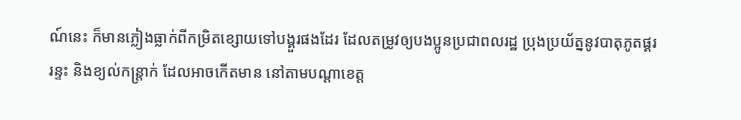ណ៍នេះ ក៏មានភ្លៀងធ្លាក់ពីកម្រិតខ្សោយទៅបង្គួរផងដែរ ដែលតម្រូវឲ្យបងប្អូនប្រជាពលរដ្ឋ ប្រុងប្រយ័ត្ននូវបាតុភូតផ្គរ រន្ទះ និងខ្យល់កន្ត្រាក់ ដែលអាចកើតមាន នៅតាមបណ្តាខេត្ត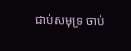ជាប់សមុទ្រ ចាប់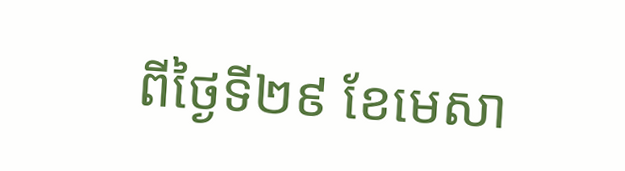ពីថ្ងៃទី២៩ ខែមេសា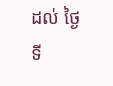ដល់ ថ្ងៃទី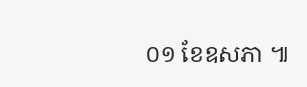០១ ខែឧសភា ៕